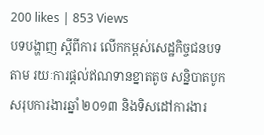200 likes | 853 Views
បទបង្ហាញ ស្តីពីការ លើកកម្ពស់សេដ្ឋកិច្ចជនបទតាម រយៈការផ្តល់ឥណទានខ្នាតតូច សន្និបាតបូកសរុបការងារឆ្នាំ ២០១៣ និងទិសដៅការងារ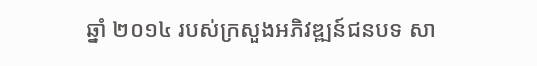ឆ្នាំ ២០១៤ របស់ក្រសួងអភិវឌ្ឍន៍ជនបទ សា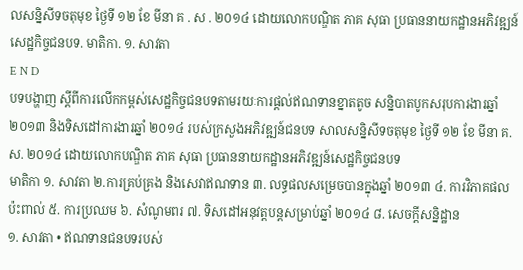លសន្និសីទចតុមុខ ថ្ងៃទី ១២ ខែ មីនា គ . ស . ២០១៤ ដោយលោកបណ្ឌិត ភាគ សុធា ប្រធាននាយកដ្ឋានអភិវឌ្ឍន៍សេដ្ឋកិច្ចជនបទ. មាតិកា. ១. សាវតា
E N D
បទបង្ហាញ ស្តីពីការលើកកម្ពស់សេដ្ឋកិច្ចជនបទតាមរយៈការផ្តល់ឥណទានខ្នាតតូច សន្និបាតបូកសរុបការងារឆ្នាំ ២០១៣ និងទិសដៅការងារឆ្នាំ ២០១៤ របស់ក្រសួងអភិវឌ្ឍន៍ជនបទ សាលសន្និសីទចតុមុខ ថ្ងៃទី ១២ ខែ មីនា គ.ស. ២០១៤ ដោយលោកបណ្ឌិត ភាគ សុធា ប្រធាននាយកដ្ឋានអភិវឌ្ឍន៍សេដ្ឋកិច្ចជនបទ
មាតិកា ១. សាវតា ២.ការគ្រប់គ្រង និងសេវាឥណទាន ៣. លទ្ធផលសម្រេចបានក្នុងឆ្នាំ ២០១៣ ៤. ការវិភាគផលប៉ះពាល់ ៥. ការប្រឈម ៦. សំណូមពរ ៧. ទិសដៅអនុវត្តបន្តសម្រាប់ឆ្នាំ ២០១៤ ៨. សេចក្តីសន្និដ្ឋាន
១. សាវតា • ឥណទានជនបទរបស់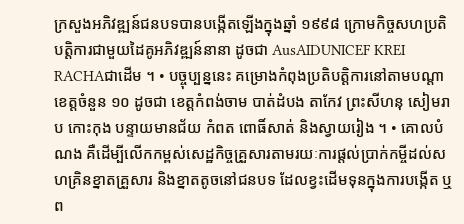ក្រសួងអភិវឌ្ឍន៍ជនបទបានបង្កើតឡើងក្នុងឆ្នាំ ១៩៩៨ ក្រោមកិច្ចសហប្រតិបត្តិការជាមួយដៃគូអភិវឌ្ឍន៍នានា ដូចជា AusAIDUNICEF KREI RACHAជាដើម ។ • បច្ចុប្បន្ននេះ គម្រោងកំពុងប្រតិបត្តិការនៅតាមបណ្តាខេត្តចំនួន ១០ ដូចជា ខេត្តកំពង់ចាម បាត់ដំបង តាកែវ ព្រះសីហនុ សៀមរាប កោះកុង បន្ទាយមានជ័យ កំពត ពោធិ៍សាត់ និងស្វាយរៀង ។ • គោលបំណង គឺដើម្បីលើកកម្ពស់សេដ្ឋកិច្ចគ្រួសារតាមរយៈការផ្តល់ប្រាក់កម្ចីដល់សហគ្រិនខ្នាតគ្រួសារ និងខ្នាតតូចនៅជនបទ ដែលខ្វះដើមទុនក្នុងការបង្កើត ឬព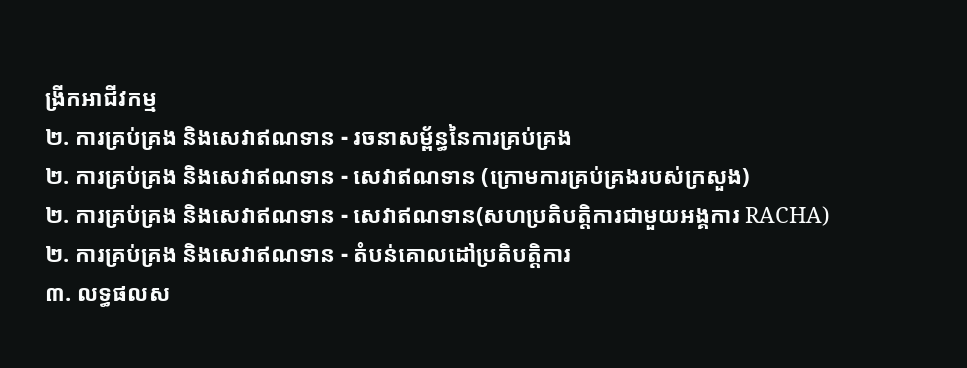ង្រីកអាជីវកម្ម
២. ការគ្រប់គ្រង និងសេវាឥណទាន - រចនាសម្ព័ន្ធនៃការគ្រប់គ្រង
២. ការគ្រប់គ្រង និងសេវាឥណទាន - សេវាឥណទាន (ក្រោមការគ្រប់គ្រងរបស់ក្រសួង)
២. ការគ្រប់គ្រង និងសេវាឥណទាន - សេវាឥណទាន(សហប្រតិបត្តិការជាមួយអង្គការ RACHA)
២. ការគ្រប់គ្រង និងសេវាឥណទាន - តំបន់គោលដៅប្រតិបត្តិការ
៣. លទ្ធផលស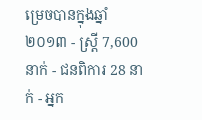ម្រេចបានក្នុងឆ្នាំ ២០១៣ - ស្ត្រី 7,600 នាក់ - ជនពិការ 28 នាក់ - អ្នក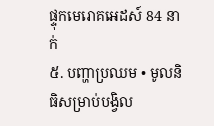ផ្ទុកមេរោគអេដស៍ 84 នាក់
៥. បញ្ហាប្រឈម • មូលនិធិសម្រាប់បង្វិល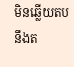មិនឆ្លើយតបនឹងត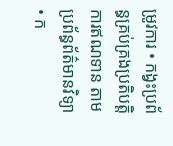ម្រូវការ • កង្វះប្រព័ន្ធគ្រប់គ្រងប្រតិបត្តិការឥណទាន តាមប្រព័ន្ធព័ត៌មានវិទ្យា • ក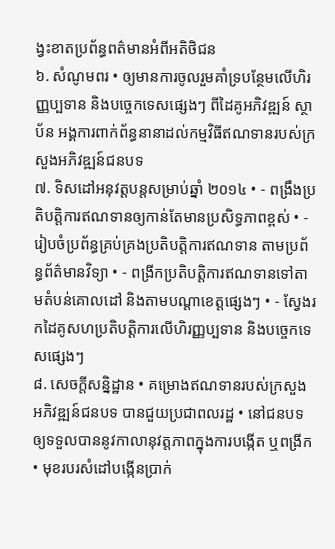ង្វះខាតប្រព័ន្ធពត៌មានអំពីអតិថិជន
៦. សំណូមពរ • ឲ្យមានការចូលរួមគាំទ្របន្ថែមលើហិរញ្ញប្បទាន និងបច្ចេកទេសផ្សេងៗ ពីដៃគូអភិវឌ្ឍន៍ ស្ថាប័ន អង្គការពាក់ព័ន្ធនានាដល់កម្មវិធីឥណទានរបស់ក្រសួងអភិវឌ្ឍន៍ជនបទ
៧. ទិសដៅអនុវត្តបន្តសម្រាប់ឆ្នាំ ២០១៤ • - ពង្រឹងប្រតិបត្តិការឥណទានឲ្យកាន់តែមានប្រសិទ្ធភាពខ្ពស់ • - រៀបចំប្រព័ន្ធគ្រប់គ្រងប្រតិបត្តិការឥណទាន តាមប្រព័ន្ធព័ត៌មានវិទ្យា • - ពង្រីកប្រតិបត្តិការឥណទានទៅតាមតំបន់គោលដៅ និងតាមបណ្តាខេត្តផ្សេងៗ • - ស្វែងរកដៃគូសហប្រតិបត្តិការលើហិរញ្ញប្បទាន និងបច្ចេកទេសផ្សេងៗ
៨. សេចក្តីសន្និដ្ឋាន • គម្រោងឥណទានរបស់ក្រសួងអភិវឌ្ឍន៍ជនបទ បានជួយប្រជាពលរដ្ឋ • នៅជនបទឲ្យទទួលបាននូវកាលានុវត្តភាពក្នុងការបង្កើត ឬពង្រីក • មុខរបរសំដៅបង្កើនប្រាក់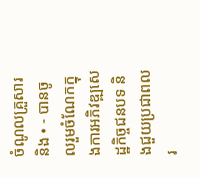ចំណូលគ្រួសារ និង • - បានចូលរួមចំណែកក្នុងការអភិវឌ្ឍសេដ្ឋកិច្ចជនបទ និងជួយប្រជាពលរ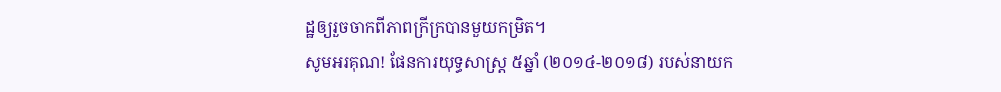ដ្ឋឲ្យរួចចាកពីភាពក្រីក្របានមួយកម្រិត។
សូមអរគុណ! ផែនការយុទ្ធសាស្រ្ត ៥ឆ្នាំ (២០១៤-២០១៨) របស់នាយក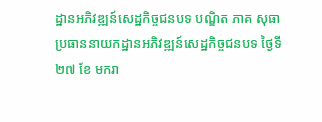ដ្ឋានអភិវឌ្ឍន៍សេដ្ឋកិច្ចជនបទ បណ្ឌិត ភាគ សុធា ប្រធាននាយកដ្ឋានអភិវឌ្ឍន៍សេដ្ឋកិច្ចជនបទ ថ្ងៃទី ២៧ ខែ មករា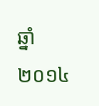ឆ្នាំ ២០១៤